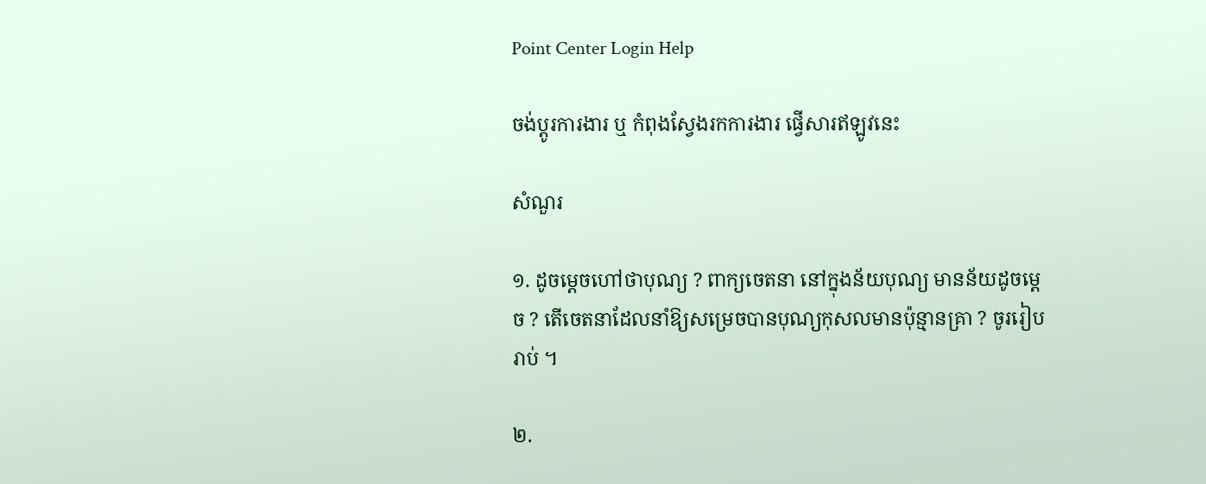Point Center Login Help

ចង់ប្តូរការងារ ឬ កំពុងស្វែងរកការងារ ផ្វើសារឥឡូវនេះ

សំណួរ

១. ដូចម្តេចហៅថាបុណ្យ ? ពាក្យចេតនា នៅក្នុងន័យបុណ្យ មានន័យដូចម្តេច ? តើចេតនាដែលនាំឱ្យសម្រេចបានបុណ្យកុសលមានប៉ុន្មានគ្រា ? ចូររៀបរាប់ ។

២.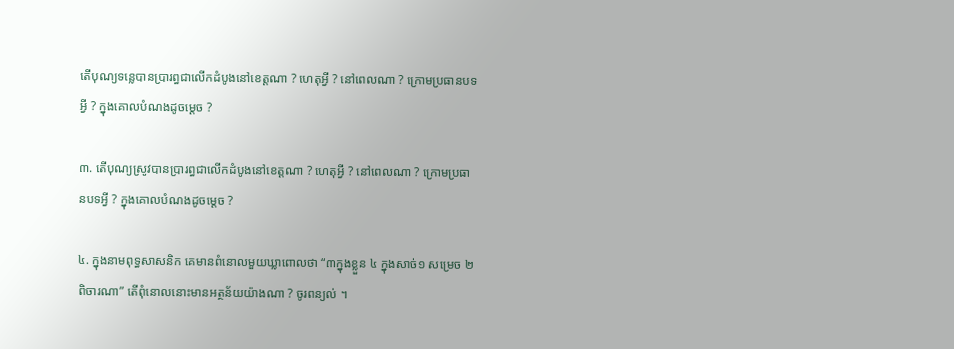តើបុណ្យទន្លេបានប្រារព្ធជាលើកដំបូងនៅខេត្តណា ? ហេតុអ្វី ? នៅពេលណា ? ក្រោមប្រធានបទអ្វី ? ក្នុងគោលបំណងដូចម្តេច ?

៣. តើបុណ្យស្រូវបានប្រារព្ធជាលើកដំបូងនៅខេត្តណា ? ហេតុអ្វី ? នៅពេលណា ? ក្រោមប្រធានបទអ្វី ? ក្នុងគោលបំណងដូចម្តេច ?

៤. ក្នុងនាមពុទ្ធសាសនិក គេមានពំនោលមួយឃ្លាពោលថា “៣ក្នុងខ្លួន ៤ ក្នុងសាច់១ សម្រេច ២ ពិចារណា” តើពុំនោលនោះមានអត្ថន័យយ៉ាងណា ? ចូរពន្យល់ ។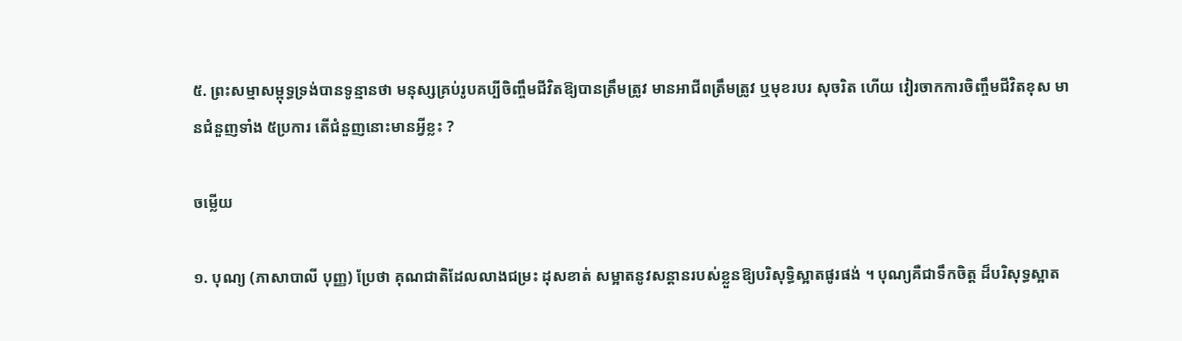៥. ព្រះសម្មាសម្ពុទ្ធទ្រង់បានទូន្មានថា មនុស្សគ្រប់រូបគប្បីចិញ្ចឹមជីវិតឱ្យបានត្រឹមត្រូវ មានអាជីពត្រឹមត្រូវ ឬមុខរបរ សុចរិត ហើយ វៀរចាកការចិញ្ចឹមជីវិតខុស មានជំនួញទាំង ៥ប្រការ តើជំនួញនោះមានអ្វីខ្លះ ?

ចម្លើយ

១. បុណ្យ (ភាសាបាលី បុញ្ញ) ប្រែថា គុណជាតិដែលលាងជម្រះ ដុសខាត់ សម្អាតនូវសន្តានរបស់ខ្លួនឱ្យបរិសុទ្ធិស្អាតផូរផង់ ។ បុណ្យគឺជាទឹកចិត្ត ដ៏បរិសុទ្ធស្អាត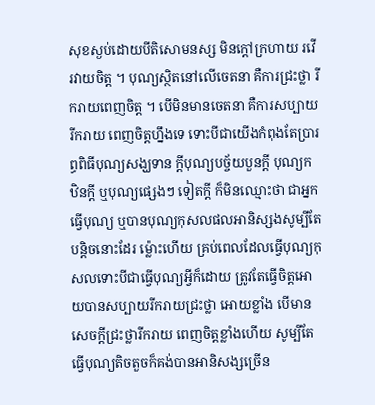សុខស្ងប់ដោយបីតិសោមនស្ស មិនក្តៅក្រហាយ រវើរវាយចិត្ត ។ បុណ្យស្ថិតនៅលើចេតនា គឺការជ្រះថ្លា រីករាយពេញចិត្ត ។ បើមិនមានចេតនា គឺការសប្បាយរីករាយ ពេញចិត្តហ្នឹងទេ ទោះបីជាយើងកំពុងតែប្រារព្ធពិធីបុណ្យសង្ឃទាន ក្តីបុណ្យបច្ច័យបួនក្តី បុណ្យកឋិនក្តី ឬបុណ្យផ្សេងៗ ទៀតក្តី ក៏មិនឈ្មោះថា ជាអ្នកធ្វើបុណ្យ ឬបានបុណ្យកុសលផលអានិស្សងសូម្បីតែបន្តិចនោះដែរ ម្ល៉ោះហើយ គ្រប់ពេលដែលធ្វើបុណ្យកុសលទោះបីជាធ្វើបុណ្យអ្វីក៏ដោយ ត្រូវតែធ្វើចិត្តអោយបានសប្បាយរីករាយជ្រះថ្លា អោយខ្លាំង បើមានសេចក្តីជ្រះថ្លារីករាយ ពេញចិត្តខ្លាំងហើយ សូម្បីតែធ្វើបុណ្យតិចតួចក៏គង់បានអានិសង្សច្រើន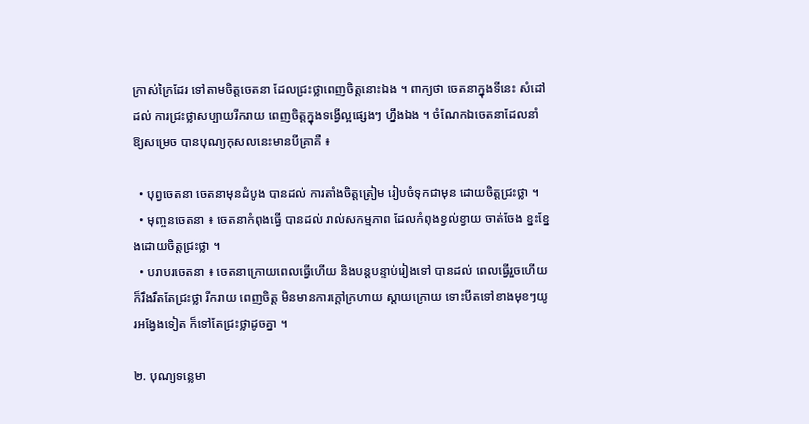ក្រាស់ក្រៃដែរ ទៅតាមចិត្តចេតនា ដែលជ្រះថ្លាពេញចិត្តនោះឯង ។ ពាក្យថា ចេតនាក្នុងទីនេះ សំដៅដល់ ការជ្រះថ្លាសប្បាយរីករាយ ពេញចិត្តក្នុងទង្វើល្អផ្សេងៗ ហ្នឹងឯង ។ ចំណែកឯចេតនាដែលនាំឱ្យសម្រេច បានបុណ្យកុសលនេះមានបីគ្រាគឺ ៖

  • បុព្វចេតនា ចេតនាមុនដំបូង បានដល់ ការតាំងចិត្តត្រៀម រៀបចំទុកជាមុន ដោយចិត្តជ្រះថ្លា ។
  • មុញ្ចនចេតនា ៖ ចេតនាកំពុងធ្វើ បានដល់ រាល់សកម្មភាព ដែលកំពុងខ្វល់ខ្វាយ ចាត់ចែង ខ្នះខ្នែងដោយចិត្តជ្រះថ្លា ។
  • បរាបរចេតនា ៖ ចេតនាក្រោយពេលធ្វើហើយ និងបន្តបន្ទាប់រៀងទៅ បានដល់ ពេលធ្វើរួចហើយ ក៏រឹងរឹតតែជ្រះថ្លា រីករាយ ពេញចិត្ត មិនមានការក្តៅក្រហាយ ស្តាយក្រោយ ទោះបីតទៅខាងមុខៗយូរអង្វែងទៀត ក៏ទៅតែជ្រះថ្លាដូចគ្នា ។

២. បុណ្យទន្លេមា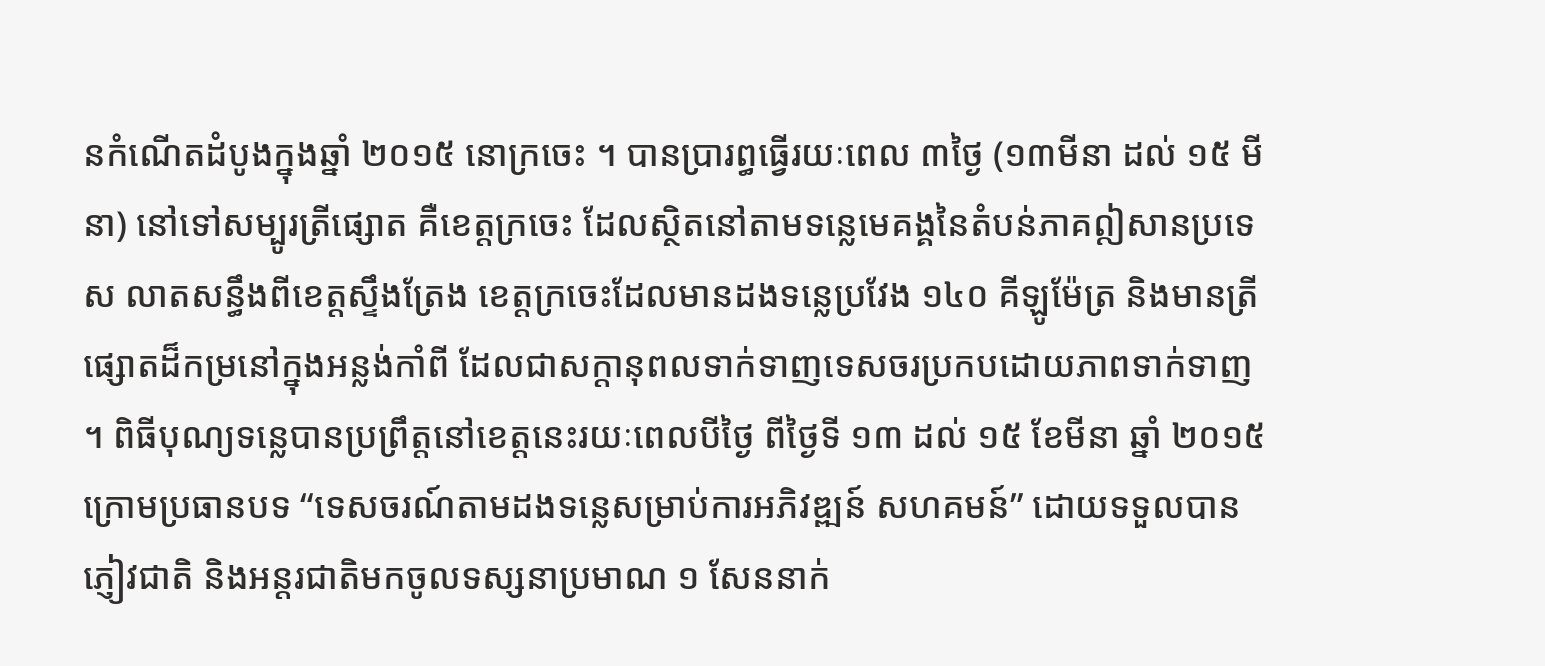នកំណើតដំបូងក្នុងឆ្នាំ ២០១៥ នោក្រចេះ ។ បានប្រារព្ធធ្វើរយៈពេល ៣ថ្ងៃ (១៣មីនា ដល់ ១៥ មីនា) នៅទៅសម្បូរត្រីផ្សោត គឺខេត្តក្រចេះ ដែលស្ថិតនៅតាមទន្លេមេគង្គនៃតំបន់ភាគឦសានប្រទេស លាតសន្ធឹងពីខេត្តស្ទឹងត្រែង ខេត្តក្រចេះដែលមានដងទន្លេប្រវែង ១៤០ គីឡូម៉ែត្រ និងមានត្រីផ្សោតដ៏កម្រនៅក្នុងអន្លង់កាំពី ដែលជាសក្តានុពលទាក់ទាញទេសចរប្រកបដោយភាពទាក់ទាញ ។ ពិធីបុណ្យទន្លេបានប្រព្រឹត្តនៅខេត្តនេះរយៈពេលបីថ្ងៃ ពីថ្ងៃទី ១៣ ដល់ ១៥ ខែមីនា ឆ្នាំ ២០១៥ ក្រោមប្រធានបទ “ទេសចរណ៍តាមដងទន្លេសម្រាប់ការអភិវឌ្ឍន៍ សហគមន៍” ដោយទទួលបានភ្ញៀវជាតិ និងអន្តរជាតិមកចូលទស្សនាប្រមាណ ១ សែននាក់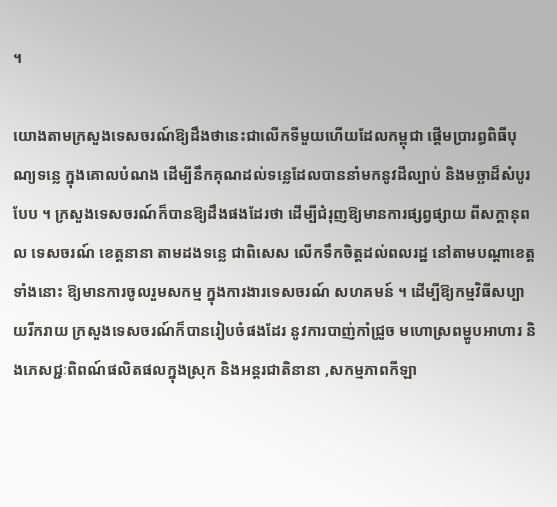។

យោងតាមក្រសួងទេសចរណ៍ឱ្យដឹងថានេះជាលើកទីមួយហើយដែលកម្ពុជា ផ្តើមប្រារព្ធពិធីបុណ្យទន្លេ ក្នុងគោលបំណង ដើម្បីនឹកគុណដល់ទន្លេដែលបាននាំមកនូវដីល្បាប់ និងមច្ឆាដ៏សំបូរបែប ។ ក្រសួងទេសចរណ៍ក៏បានឱ្យដឹងផងដែរថា ដើម្បីជំរុញឱ្យមានការផ្សព្វផ្សាយ ពីសក្តានុពល ទេសចរណ៍ ខេត្តនានា តាមដងទន្លេ ជាពិសេស លើកទឹកចិត្តដល់ពលរដ្ឋ នៅតាមបណ្តាខេត្តទាំងនោះ ឱ្យមានការចូលរួមសកម្ម ក្នុងការងារទេសចរណ៍ សហគមន៍ ។ ដើម្បីឱ្យកម្មវិធីសប្បាយរីករាយ ក្រសួងទេសចរណ៍ក៏បានរៀបចំផងដែរ នូវការបាញ់កាំជ្រូច មហោស្រពម្ហូបអាហារ និងភេសជ្ជៈពិពណ៍ផលិតផលក្នុងស្រុក និងអន្តរជាតិនានា ,សកម្មភាពកីឡា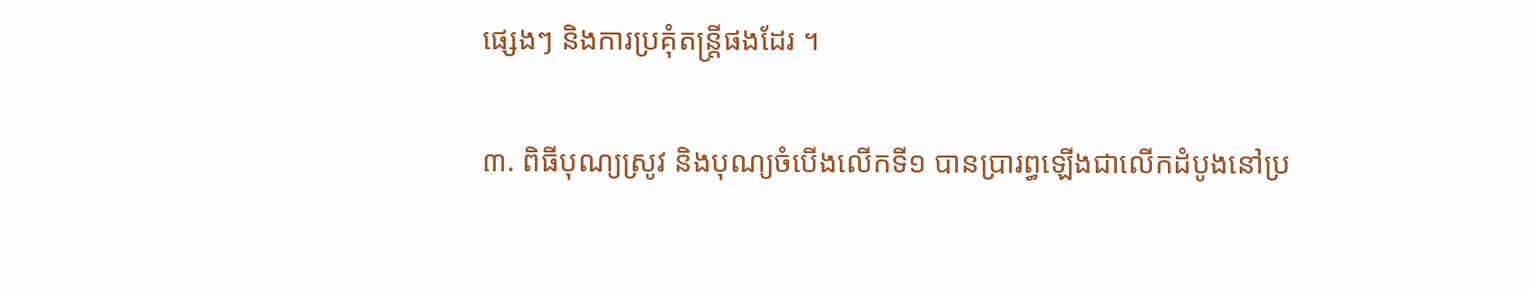ផ្សេងៗ និងការប្រគុំតន្រ្តីផងដែរ ។

៣. ពិធីបុណ្យស្រូវ និងបុណ្យចំបើងលើកទី១ បានប្រារព្ធឡើងជាលើកដំបូងនៅប្រ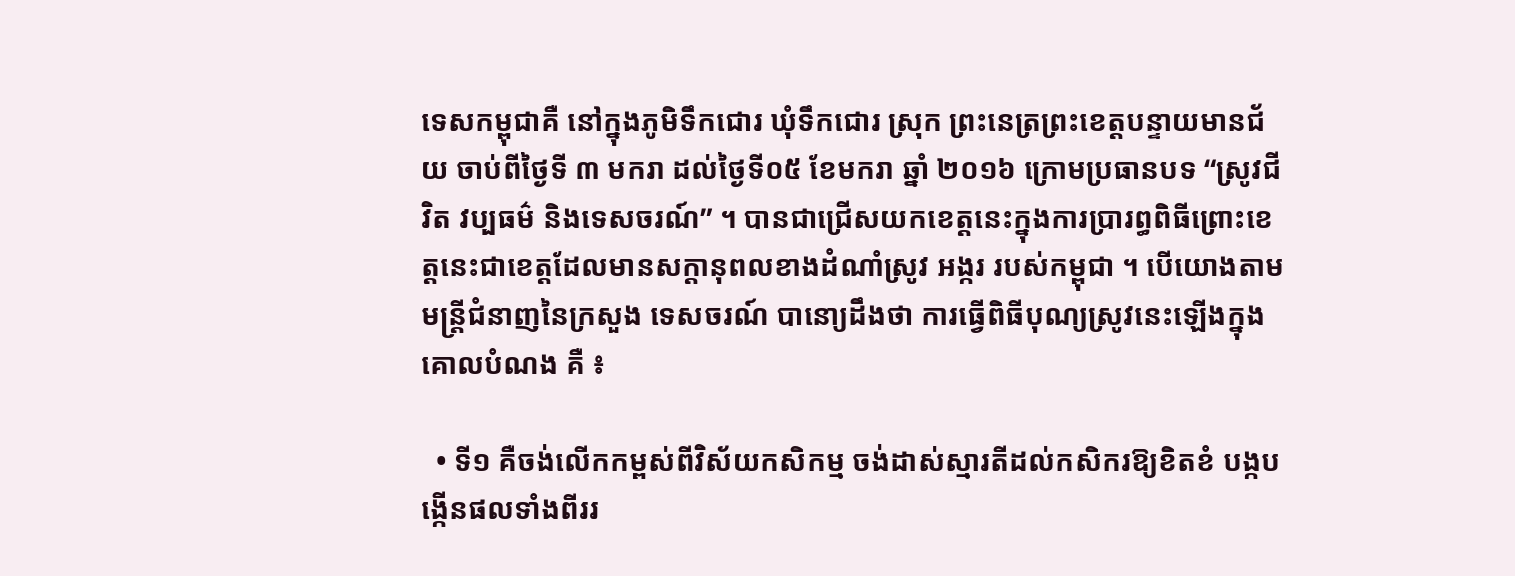ទេសកម្ពុជាគឺ នៅក្នុងភូមិទឹកជោរ ឃុំទឹកជោរ ស្រុក ព្រះនេត្រព្រះខេត្តបន្ទាយមានជ័យ ចាប់ពីថ្ងៃទី ៣ មករា ដល់ថ្ងៃទី០៥ ខែមករា ឆ្នាំ ២០១៦ ក្រោមប្រធានបទ “ស្រូវជីវិត វប្បធម៌ និងទេសចរណ៍” ។ បានជាជ្រើសយកខេត្តនេះក្នុងការប្រារព្ធពិធីព្រោះខេត្តនេះជាខេត្តដែលមានសក្តានុពលខាងដំណាំស្រូវ អង្ករ របស់កម្ពុជា ។ បើយោងតាមមន្ត្រីជំនាញនៃក្រសួង ទេសចរណ៍ បានោ្យដឹងថា ការធ្វើពិធីបុណ្យស្រូវនេះឡើងក្នុងគោលបំណង គឺ ៖

  • ទី១ គឺចង់លើកកម្ពស់ពីវិស័យកសិកម្ម ចង់ដាស់ស្មារតីដល់កសិករឱ្យខិតខំ បង្កបង្កើនផលទាំងពីររ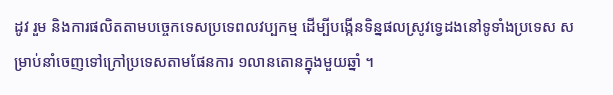ដូវ រួម និងការផលិតតាមបច្ចេកទេសប្រទេពលវប្បកម្ម ដើម្បីបង្កើនទិន្នផលស្រូវទ្វេដងនៅទូទាំងប្រទេស សម្រាប់នាំចេញទៅក្រៅប្រទេសតាមផែនការ ១លានតោនក្នុងមួយឆ្នាំ ។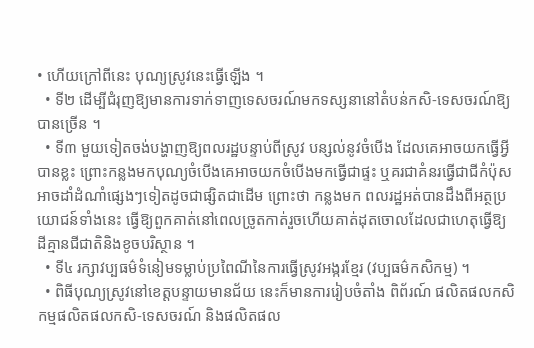• ហើយក្រៅពីនេះ បុណ្យស្រូវនេះធ្វើឡើង ។
  • ទី២ ដើម្បីជំរុញឱ្យមានការទាក់ទាញទេសចរណ៍មកទស្សនានៅតំបន់កសិ-ទេសចរណ៍ឱ្យបានច្រើន ។
  • ទី៣ មួយទៀតចង់បង្ហាញឱ្យពលរដ្ឋបន្ទាប់ពីស្រូវ បន្សល់នូវចំបើង ដែលគេអាចយកធ្វើអ្វីបានខ្លះ ព្រោះកន្លងមកបុណ្យចំបើងគេអាចយកចំបើងមកធ្វើជាផ្ទះ ឬគរជាគំនរធ្វើជាជីកំប៉ុសអាចដាំដំណាំផ្សេងៗទៀតដូចជាផ្សិតជាដើម ព្រោះថា កន្លងមក ពលរដ្ឋអត់បានដឹងពីអត្ថប្រយោជន៍ទាំងនេះ ធ្វើឱ្យពួកគាត់នៅពេលច្រូតកាត់រួចហើយគាត់ដុតចោលដែលជាហេតុធ្វើឱ្យ ដីគ្មានជីជាតិនិងខូចបរិស្ថាន ។
  • ទី៤ រក្សាវប្បធម៌ទំនៀមទម្លាប់ប្រពៃណីនៃការធ្វើស្រូវអង្ករខ្មែរ (វប្បធម៌កសិកម្ម) ។
  • ពិធីបុណ្យស្រូវនៅខេត្តបន្ទាយមានជ័យ នេះក៏មានការរៀបចំតាំង ពិព័រណ៍ ផលិតផលកសិកម្មផលិតផលកសិ-ទេសចរណ៍ និងផលិតផល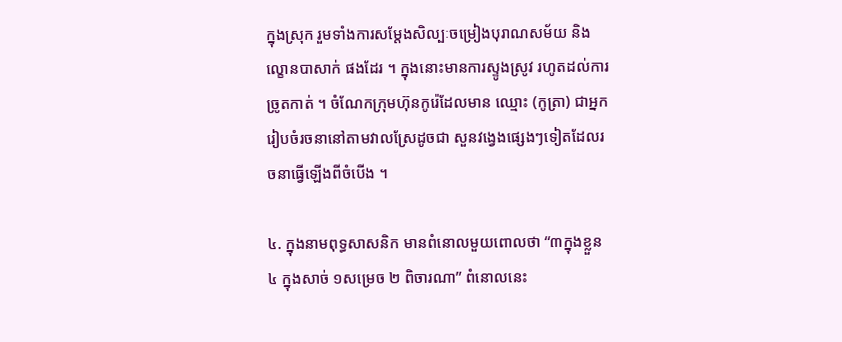ក្នុងស្រុក រួមទាំងការសម្តែងសិល្បៈចម្រៀងបុរាណសម័យ និងល្ខោនបាសាក់ ផងដែរ ។ ក្នុងនោះមានការស្ទូងស្រូវ រហូតដល់ការច្រូតកាត់ ។ ចំណែកក្រុមហ៊ុនកូរ៉េដែលមាន ឈ្មោះ (កូត្រា) ជាអ្នករៀបចំរចនានៅតាមវាលស្រែដូចជា សួនវង្វេងផ្សេងៗទៀតដែលរចនាធ្វើឡើងពីចំបើង ។

៤. ក្នុងនាមពុទ្ធសាសនិក មានពំនោលមួយពោលថា “៣ក្នុងខ្លួន ៤ ក្នុងសាច់ ១សម្រេច ២ ពិចារណា” ពំនោលនេះ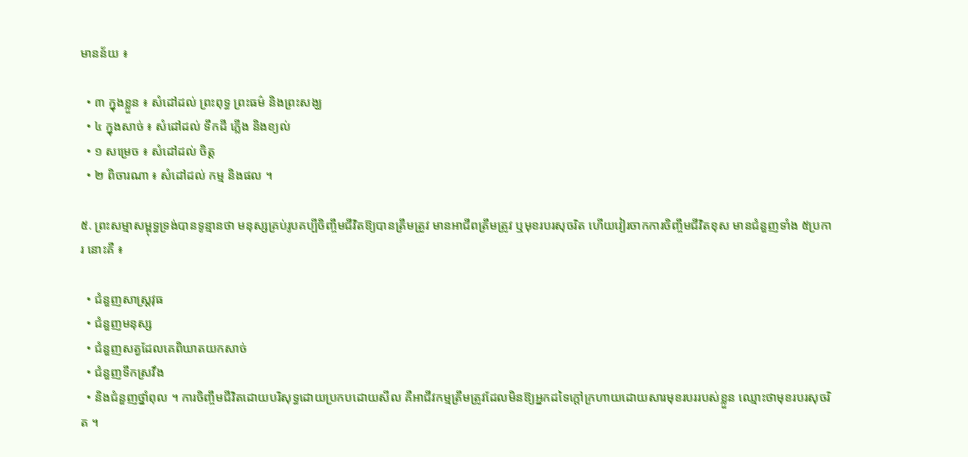មានន័យ ៖

  • ៣ ក្នុងខ្លួន ៖ សំដៅដល់ ព្រះពុទ្ធ ព្រះធម៌ និងព្រះសង្ឃ
  • ៤ ក្នុងសាច់ ៖ សំដៅដល់ ទឹកដី ភ្លើង និងខ្យល់
  • ១ សម្រេច ៖ សំដៅដល់ ចិត្ត
  • ២ ពិចារណា ៖ សំដៅដល់ កម្ម និងផល ។

៥. ព្រះសម្មាសម្ពុទ្ធទ្រង់បានទូន្មានថា មនុស្សគ្រប់រូបគប្បីចិញ្ចឹមជីវិតឱ្យបានត្រឹមត្រូវ មានអាជីពត្រឹមត្រូវ ឬមុខរបរសុចរិត ហើយវៀរចាកការចិញ្ចឹមជីវិតខុស មានជំនួញទាំង ៥ប្រការ នោះគឺ ៖

  • ជំនួញសាស្រ្តវុធ
  • ជំនួញមនុស្ស
  • ជំនួញសត្វដែលគេពិឃាតយកសាច់
  • ជំនួញទឹកស្រវឹង
  • និងជំនួញថ្នាំពុល ។ ការចិញ្ចឹមជីវិតដោយបរិសុទ្ធដោយប្រកបដោយសីល គឺអាជីវកម្មត្រឹមត្រូវដែលមិនឱ្យអ្នកដទៃក្តៅក្រហាយដោយសារមុខរបររបស់ខ្លួន ឈ្មោះថាមុខរបរសុចរិត ។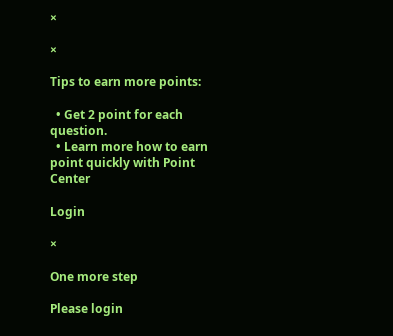×

×

Tips to earn more points:

  • Get 2 point for each question.
  • Learn more how to earn point quickly with Point Center

Login

×

One more step

Please login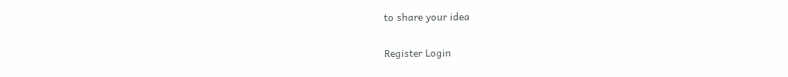to share your idea

Register Login